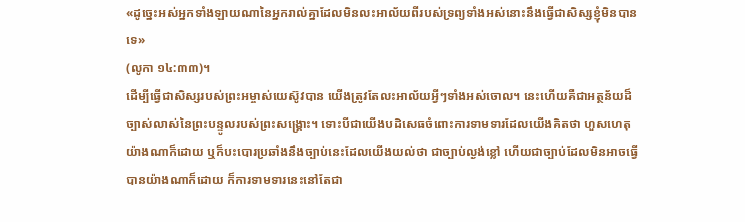«ដូច្នេះអស់អ្នកទាំងឡាយណានៃអ្នករាល់គ្នាដែលមិនលះអាល័យពីរបស់ទ្រព្យទាំងអស់នោះនឹងធ្វើជាសិស្សខ្ញុំមិនបានទេ»
(លូកា ១៤:៣៣)។
ដើម្បីធ្វើជាសិស្សរបស់ព្រះអម្ចាស់យេស៊ូវបាន យើងត្រូវតែលះអាល័យអ្វីៗទាំងអស់ចោល។ នេះហើយគឺជាអត្ថន័យដ៏ច្បាស់លាស់នៃព្រះបន្ទូលរបស់ព្រះសង្គ្រោះ។ ទោះបីជាយើងបដិសេធចំពោះការទាមទារដែលយើងគិតថា ហួសហេតុយ៉ាងណាក៏ដោយ ឬក៏បះបោរប្រឆាំងនឹងច្បាប់នេះដែលយើងយល់ថា ជាច្បាប់ល្ងង់ខ្លៅ ហើយជាច្បាប់ដែលមិនអាចធ្វើបានយ៉ាងណាក៏ដោយ ក៏ការទាមទារនេះនៅតែជា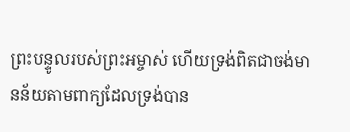ព្រះបន្ទូលរបស់ព្រះអម្ចាស់ ហើយទ្រង់ពិតជាចង់មានន័យតាមពាក្យដែលទ្រង់បាន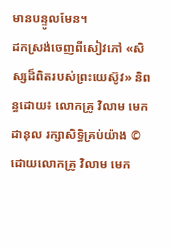មានបន្ទូលមែន។
ដកស្រង់ចេញពីសៀវភៅ «សិស្សដ៏ពិតរបស់ព្រះយេស៊ូវ» និពន្ធដោយ៖ លោកគ្រូ វិលាម មេកដានុល រក្សាសិទ្ធិគ្រប់យ៉ាង © ដោយលោកគ្រូ វិលាម មេក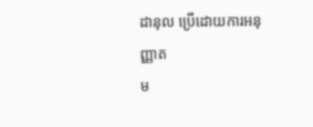ដានុល ប្រើដោយការអនុញ្ញាត
ម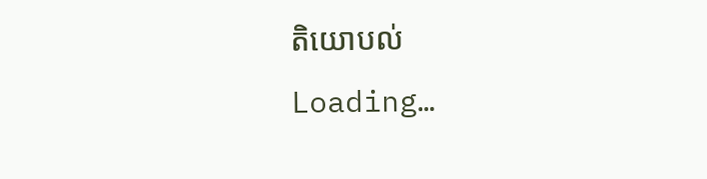តិយោបល់
Loading…